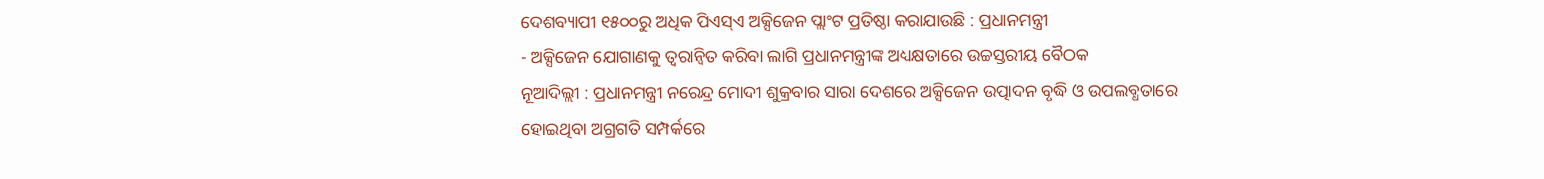ଦେଶବ୍ୟାପୀ ୧୫୦୦ରୁ ଅଧିକ ପିଏସ୍ଏ ଅକ୍ସିଜେନ ପ୍ଲାଂଟ ପ୍ରତିଷ୍ଠା କରାଯାଉଛି : ପ୍ରଧାନମନ୍ତ୍ରୀ
- ଅକ୍ସିଜେନ ଯୋଗାଣକୁ ତ୍ୱରାନ୍ୱିତ କରିବା ଲାଗି ପ୍ରଧାନମନ୍ତ୍ରୀଙ୍କ ଅଧ୍ୟକ୍ଷତାରେ ଉଚ୍ଚସ୍ତରୀୟ ବୈଠକ
ନୂଆଦିଲ୍ଲୀ : ପ୍ରଧାନମନ୍ତ୍ରୀ ନରେନ୍ଦ୍ର ମୋଦୀ ଶୁକ୍ରବାର ସାରା ଦେଶରେ ଅକ୍ସିଜେନ ଉତ୍ପାଦନ ବୃଦ୍ଧି ଓ ଉପଲବ୍ଧତାରେ ହୋଇଥିବା ଅଗ୍ରଗତି ସମ୍ପର୍କରେ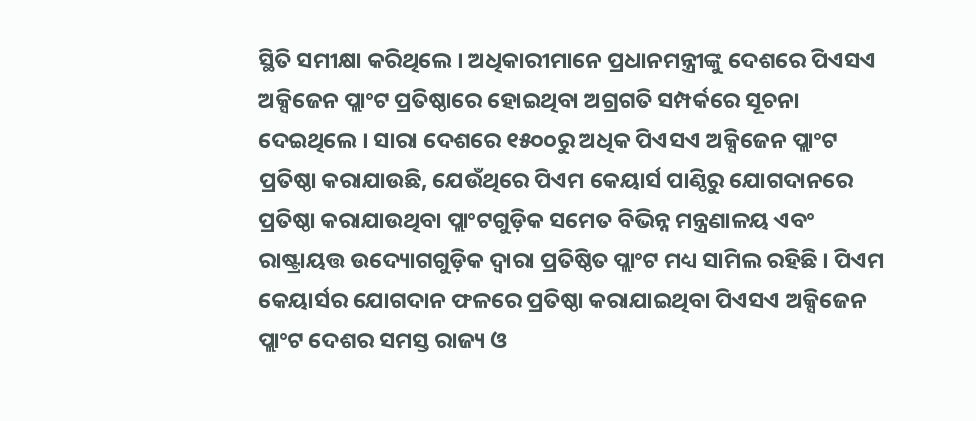ସ୍ଥିତି ସମୀକ୍ଷା କରିଥିଲେ । ଅଧିକାରୀମାନେ ପ୍ରଧାନମନ୍ତ୍ରୀଙ୍କୁ ଦେଶରେ ପିଏସଏ ଅକ୍ସିଜେନ ପ୍ଲାଂଟ ପ୍ରତିଷ୍ଠାରେ ହୋଇଥିବା ଅଗ୍ରଗତି ସମ୍ପର୍କରେ ସୂଚନା ଦେଇଥିଲେ । ସାରା ଦେଶରେ ୧୫୦୦ରୁ ଅଧିକ ପିଏସଏ ଅକ୍ସିଜେନ ପ୍ଲାଂଟ ପ୍ରତିଷ୍ଠା କରାଯାଉଛି, ଯେଉଁଥିରେ ପିଏମ କେୟାର୍ସ ପାଣ୍ଠିରୁ ଯୋଗଦାନରେ ପ୍ରତିଷ୍ଠା କରାଯାଉଥିବା ପ୍ଲାଂଟଗୁଡ଼ିକ ସମେତ ବିଭିନ୍ନ ମନ୍ତ୍ରଣାଳୟ ଏବଂ ରାଷ୍ଟ୍ରାୟତ୍ତ ଉଦ୍ୟୋଗଗୁଡ଼ିକ ଦ୍ୱାରା ପ୍ରତିଷ୍ଠିତ ପ୍ଲାଂଟ ମଧ୍ୟ ସାମିଲ ରହିଛି । ପିଏମ କେୟାର୍ସର ଯୋଗଦାନ ଫଳରେ ପ୍ରତିଷ୍ଠା କରାଯାଇଥିବା ପିଏସଏ ଅକ୍ସିଜେନ ପ୍ଲାଂଟ ଦେଶର ସମସ୍ତ ରାଜ୍ୟ ଓ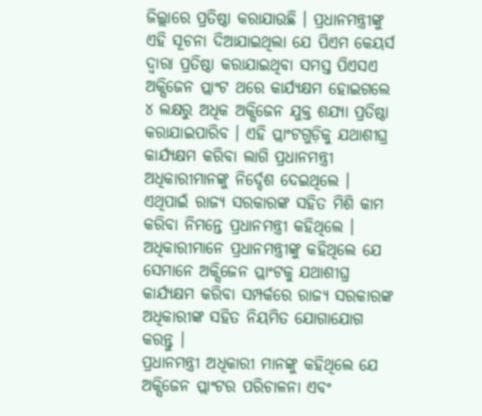ଜିଲ୍ଲାରେ ପ୍ରତିଷ୍ଠା କରାଯାଉଛି । ପ୍ରଧାନମନ୍ତ୍ରୀଙ୍କୁ ଏହି ସୂଚନା ଦିଆଯାଇଥିଲା ଯେ ପିଏମ କେୟର୍ସ ଦ୍ୱାରା ପ୍ରତିଷ୍ଠା କରାଯାଇଥିବା ସମସ୍ତ ପିଏସଏ ଅକ୍ସିଜେନ ପ୍ଲାଂଟ ଥରେ କାର୍ଯ୍ୟକ୍ଷମ ହୋଇଗଲେ ୪ ଲକ୍ଷରୁ ଅଧିକ ଅକ୍ସିଜେନ ଯୁକ୍ତ ଶଯ୍ୟା ପ୍ରତିଷ୍ଠା କରାଯାଇପାରିବ । ଏହି ପ୍ଲାଂଟଗୁଡ଼ିକୁ ଯଥାଶୀଘ୍ର କାର୍ଯ୍ୟକ୍ଷମ କରିବା ଲାଗି ପ୍ରଧାନମନ୍ତ୍ରୀ ଅଧିକାରୀମାନଙ୍କୁ ନିର୍ଦ୍ଦେଶ ଦେଇଥିଲେ । ଏଥିପାଇଁ ରାଜ୍ୟ ସରକାରଙ୍କ ସହିତ ମିଶି କାମ କରିବା ନିମନ୍ତେ ପ୍ରଧାନମନ୍ତ୍ରୀ କହିଥିଲେ । ଅଧିକାରୀମାନେ ପ୍ରଧାନମନ୍ତ୍ରୀଙ୍କୁ କହିଥିଲେ ଯେ ସେମାନେ ଅକ୍ସିଜେନ ପ୍ଲାଂଟକୁ ଯଥାଶୀଘ୍ର କାର୍ଯ୍ୟକ୍ଷମ କରିବା ସମ୍ପର୍କରେ ରାଜ୍ୟ ସରକାରଙ୍କ ଅଧିକାରୀଙ୍କ ସହିତ ନିୟମିତ ଯୋଗାଯୋଗ କରନ୍ତୁ ।
ପ୍ରଧାନମନ୍ତ୍ରୀ ଅଧିକାରୀ ମାନଙ୍କୁ କହିଥିଲେ ଯେ ଅକ୍ସିଜେନ ପ୍ଲାଂଟର ପରିଚାଳନା ଏବଂ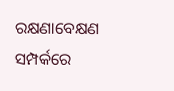ରକ୍ଷଣାବେକ୍ଷଣ ସମ୍ପର୍କରେ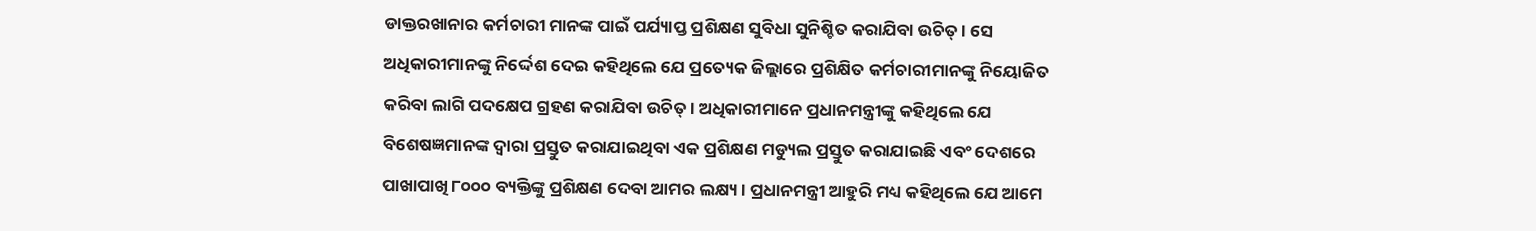ଡାକ୍ତରଖାନାର କର୍ମଚାରୀ ମାନଙ୍କ ପାଇଁ ପର୍ଯ୍ୟାପ୍ତ ପ୍ରଶିକ୍ଷଣ ସୁବିଧା ସୁନିଶ୍ଚିତ କରାଯିବା ଉଚିତ୍ । ସେ ଅଧିକାରୀମାନଙ୍କୁ ନିର୍ଦ୍ଦେଶ ଦେଇ କହିଥିଲେ ଯେ ପ୍ରତ୍ୟେକ ଜିଲ୍ଲାରେ ପ୍ରଶିକ୍ଷିତ କର୍ମଚାରୀମାନଙ୍କୁ ନିୟୋଜିତ କରିବା ଲାଗି ପଦକ୍ଷେପ ଗ୍ରହଣ କରାଯିବା ଉଚିତ୍ । ଅଧିକାରୀମାନେ ପ୍ରଧାନମନ୍ତ୍ରୀଙ୍କୁ କହିଥିଲେ ଯେ ବିଶେଷଜ୍ଞମାନଙ୍କ ଦ୍ୱାରା ପ୍ରସ୍ତୁତ କରାଯାଇଥିବା ଏକ ପ୍ରଶିକ୍ଷଣ ମଡ୍ୟୁଲ ପ୍ରସ୍ତୁତ କରାଯାଇଛି ଏବଂ ଦେଶରେ ପାଖାପାଖି ୮୦୦୦ ବ୍ୟକ୍ତିଙ୍କୁ ପ୍ରଶିକ୍ଷଣ ଦେବା ଆମର ଲକ୍ଷ୍ୟ । ପ୍ରଧାନମନ୍ତ୍ରୀ ଆହୁରି ମଧ୍ୟ କହିଥିଲେ ଯେ ଆମେ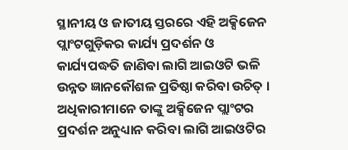ସ୍ଥାନୀୟ ଓ ଜାତୀୟ ସ୍ତରରେ ଏହି ଅକ୍ସିଜେନ ପ୍ଲାଂଟଗୁଡ଼ିକର କାର୍ଯ୍ୟ ପ୍ରଦର୍ଶନ ଓ କାର୍ଯ୍ୟପଦ୍ଧତି ଜାଣିବା ଲାଗି ଆଇଓଟି ଭଳି ଉନ୍ନତ ଜ୍ଞାନକୌଶଳ ପ୍ରତିଷ୍ଠା କରିବା ଉଚିତ୍ । ଅଧିକାରୀମାନେ ତାଙ୍କୁ ଅକ୍ସିଜେନ ପ୍ଲାଂଟର ପ୍ରଦର୍ଶନ ଅନୁଧ୍ୟାନ କରିବା ଲାଗି ଆଇଓଟିର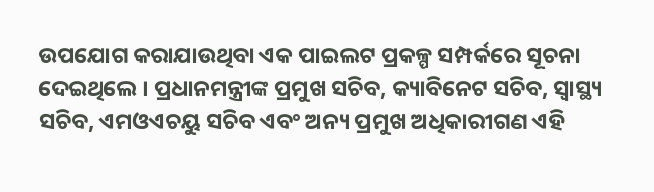ଉପଯୋଗ କରାଯାଉଥିବା ଏକ ପାଇଲଟ ପ୍ରକଳ୍ପ ସମ୍ପର୍କରେ ସୂଚନା ଦେଇଥିଲେ । ପ୍ରଧାନମନ୍ତ୍ରୀଙ୍କ ପ୍ରମୁଖ ସଚିବ, କ୍ୟାବିନେଟ ସଚିବ, ସ୍ୱାସ୍ଥ୍ୟ ସଚିବ, ଏମଓଏଚୟୁ ସଚିବ ଏବଂ ଅନ୍ୟ ପ୍ରମୁଖ ଅଧିକାରୀଗଣ ଏହି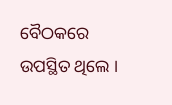ବୈଠକରେ ଉପସ୍ଥିତ ଥିଲେ ।